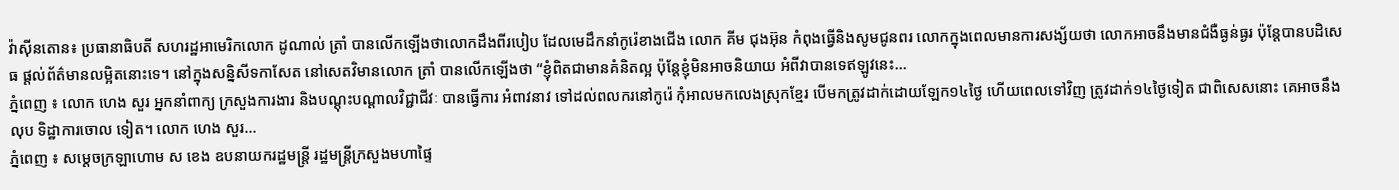វ៉ាស៊ីនតោន៖ ប្រធានាធិបតី សហរដ្ឋអាមេរិកលោក ដូណាល់ ត្រាំ បានលើកឡើងថាលោកដឹងពីរបៀប ដែលមេដឹកនាំកូរ៉េខាងជើង លោក គីម ជុងអ៊ុន កំពុងធ្វើនិងសូមជូនពរ លោកក្នុងពេលមានការសង្ស័យថា លោកអាចនឹងមានជំងឺធ្ងន់ធ្ងរ ប៉ុន្តែបានបដិសេធ ផ្តល់ព័ត៌មានលម្អិតនោះទេ។ នៅក្នុងសន្និសីទកាសែត នៅសេតវិមានលោក ត្រាំ បានលើកឡើងថា “ខ្ញុំពិតជាមានគំនិតល្អ ប៉ុន្តែខ្ញុំមិនអាចនិយាយ អំពីវាបានទេឥឡូវនេះ...
ភ្នំពេញ ៖ លោក ហេង សួរ អ្នកនាំពាក្យ ក្រសួងការងារ និងបណ្តុះបណ្តាលវិជ្ជាជីវៈ បានធ្វើការ អំពាវនាវ ទៅដល់ពលករនៅកូរ៉េ កុំអាលមកលេងស្រុកខ្មែរ បើមកត្រូវដាក់ដោយឡែក១៤ថ្ងៃ ហើយពេលទៅវិញ ត្រូវដាក់១៤ថ្ងៃទៀត ជាពិសេសនោះ គេអាចនឹងលុប ទិដ្ឋាការចោល ទៀត។ លោក ហេង សួរ...
ភ្នំពេញ ៖ សម្ដេចក្រឡាហោម ស ខេង ឧបនាយករដ្ឋមន្ដ្រី រដ្ឋមន្ដ្រីក្រសួងមហាផ្ទៃ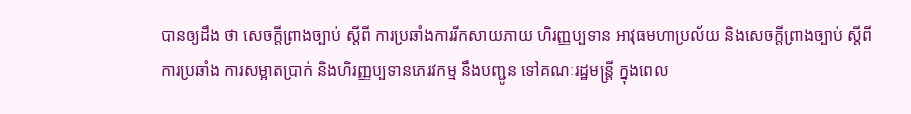បានឲ្យដឹង ថា សេចក្តីព្រាងច្បាប់ ស្តីពី ការប្រឆាំងការរីកសាយភាយ ហិរញ្ញប្បទាន អាវុធមហាប្រល័យ និងសេចក្តីព្រាងច្បាប់ ស្តីពី ការប្រឆាំង ការសម្អាតប្រាក់ និងហិរញ្ញប្បទានភេរវកម្ម នឹងបញ្ជូន ទៅគណៈរដ្ឋមន្ដ្រី ក្នុងពេល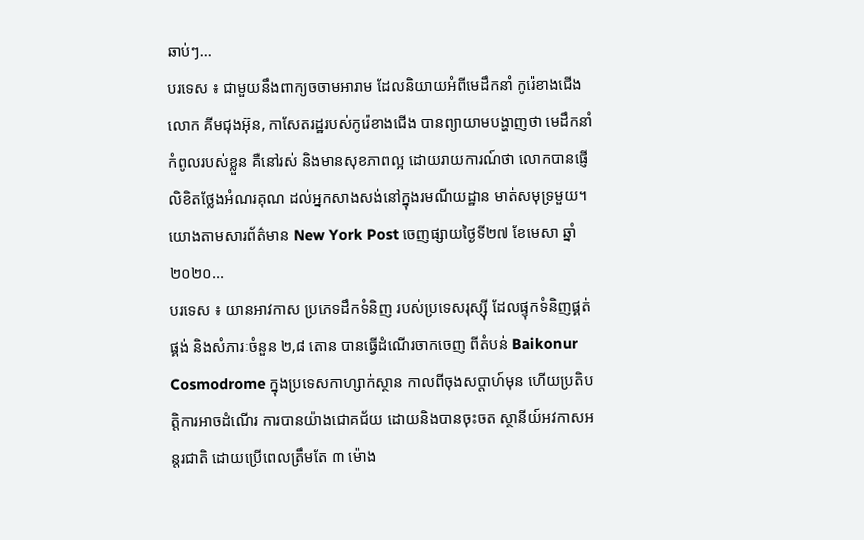ឆាប់ៗ...
បរទេស ៖ ជាមួយនឹងពាក្យចចាមអារាម ដែលនិយាយអំពីមេដឹកនាំ កូរ៉េខាងជើងលោក គីមជុងអ៊ុន, កាសែតរដ្ឋរបស់កូរ៉េខាងជើង បានព្យាយាមបង្ហាញថា មេដឹកនាំកំពូលរបស់ខ្លួន គឺនៅរស់ និងមានសុខភាពល្អ ដោយរាយការណ៍ថា លោកបានផ្ញើលិខិតថ្លែងអំណរគុណ ដល់អ្នកសាងសង់នៅក្នុងរមណីយដ្ឋាន មាត់សមុទ្រមួយ។ យោងតាមសារព័ត៌មាន New York Post ចេញផ្សាយថ្ងៃទី២៧ ខែមេសា ឆ្នាំ២០២០...
បរទេស ៖ យានអាវកាស ប្រភេទដឹកទំនិញ របស់ប្រទេសរុស្ស៊ី ដែលផ្ទុកទំនិញផ្គត់ផ្គង់ និងសំភារៈចំនួន ២,៨ តោន បានធ្វើដំណើរចាកចេញ ពីតំបន់ Baikonur Cosmodrome ក្នុងប្រទេសកាហ្សាក់ស្ថាន កាលពីចុងសប្តាហ៍មុន ហើយប្រតិបត្តិការអាចដំណើរ ការបានយ៉ាងជោគជ័យ ដោយនិងបានចុះចត ស្ថានីយ៍អវកាសអន្តរជាតិ ដោយប្រើពេលត្រឹមតែ ៣ ម៉ោង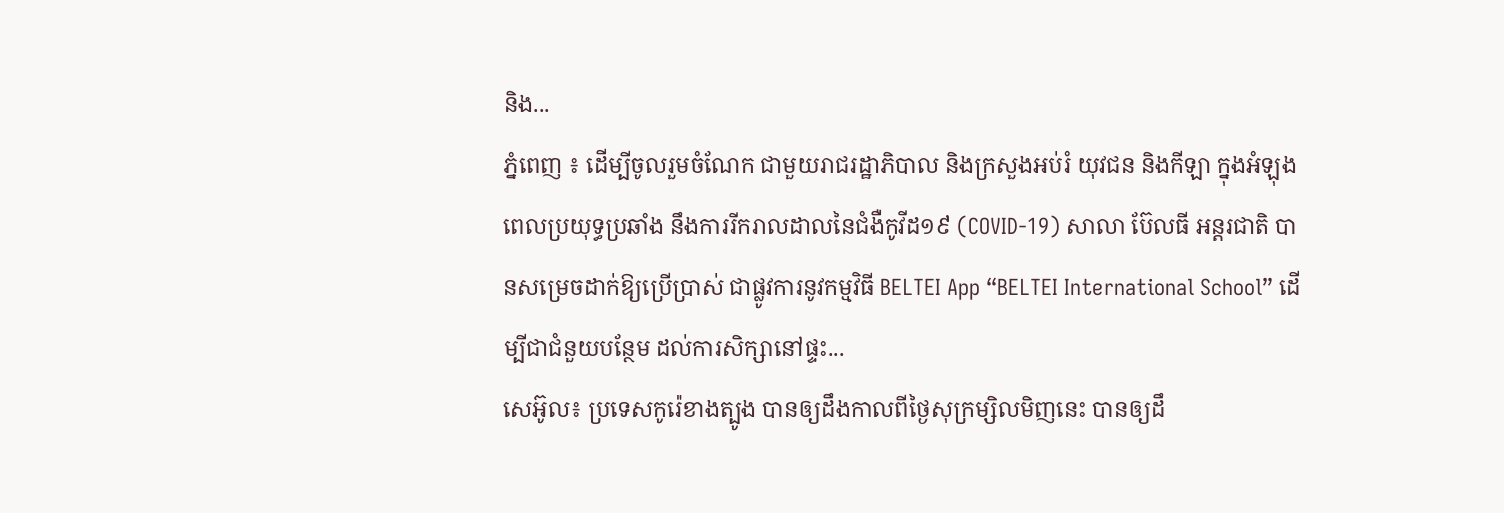និង...
ភ្នំពេញ ៖ ដើម្បីចូលរួមចំណែក ជាមួយរាជរដ្ឋាភិបាល និងក្រសួងអប់រំ យុវជន និងកីឡា ក្នុងអំឡុងពេលប្រយុទ្ធប្រឆាំង នឹងការរីករាលដាលនៃជំងឺកូវីដ១៩ (COVID-19) សាលា ប៊ែលធី អន្ដរជាតិ បានសម្រេចដាក់ឱ្យប្រើប្រាស់ ជាផ្លូវការនូវកម្មវិធី BELTEI App “BELTEI International School” ដើម្បីជាជំនួយបន្ថែម ដល់ការសិក្សានៅផ្ទះ...
សេអ៊ូល៖ ប្រទេសកូរ៉េខាងត្បូង បានឲ្យដឹងកាលពីថ្ងៃសុក្រម្សិលមិញនេះ បានឲ្យដឹ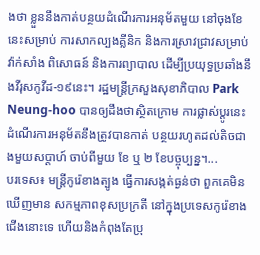ងថា ខ្លួននឹងកាត់បន្ថយដំណើរការអនុម័តមួយ នៅចុងខែនេះសម្រាប់ ការសាកល្បងគ្លីនិក និងការស្រាវជ្រាវសម្រាប់វ៉ាក់សាំង ពិសោធន៍ និងការព្យាបាល ដើម្បីប្រយុទ្ធប្រឆាំងនឹងវីរុសកូវីដ-១៩នេះ។ រដ្ឋមន្រ្តីក្រសួងសុខាភិបាល Park Neung-hoo បានឲ្យដឹងថាស្ថិតក្រោម ការផ្លាស់ប្តូរនេះដំណើរការអនុម័តនឹងត្រូវបានកាត់ បន្ថយរហូតដល់តិចជាងមួយសប្តាហ៍ ចាប់ពីមួយ ខែ ឬ ២ ខែបច្ចុប្បន្ន។...
បរទេស៖ មន្ត្រីកូរ៉េខាងត្បូង ធ្វើការសង្កត់ធ្ងន់ថា ពួកគេមិនឃើញមាន សកម្មភាពខុសប្រក្រតី នៅក្នុងប្រទេសកូរ៉េខាងជើងនោះទេ ហើយនិងកំពុងតែប្រុ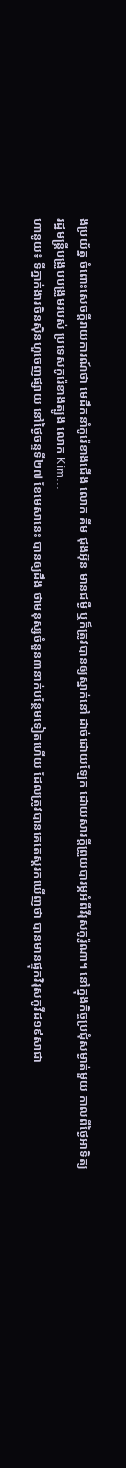ងប្រយ័ត្ន ចំពោះសេចក្តីរាយការណ៍ថា មេដឹកនាំកូរ៉េខាងជើង លោក គីម ជុងអ៊ុន មានជម្ងឺ ឬក៏ត្រូវបានឲ្យស្នាក់នៅ ដាច់ដោយឡែក ដោយសារក្តីព្រួយបារម្ភអំពីវីរុសកូរ៉ូណា។ នៅក្នុងកិច្ចប្រជុំសម្ងាត់មួយ កាលពីថ្ងៃអាទិត្យ រដ្ឋមន្ត្រីបង្រួបបង្រួមរបស់ ប្រទេសកូរ៉េខាងត្បូង លោក Kim...
ហានូយ៖ ទីភ្នាក់ងារចិនស៊ិនហួចេញផ្សាយ នៅថ្ងៃចន្ទទី២៧ ខែមេសានេះ បានឲ្យដឹង ថាមនុស្សចំនួន៣នាក់បន្ថែមទៀតហើយ ដែលត្រូវបានគេតេស្តរកឃើញថា បានមានផ្ទុកវិរុសកូវីដ១៩សាជា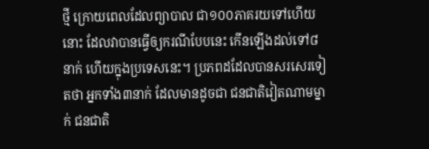ថ្មី ក្រោយពេលដែលព្យាបាល ជា១០០ភាគរយទៅហើយនោះ ដែលវាបានធ្វើឲ្យករណីបែបនេះ កើនឡើងដល់ទៅ៨នាក់ ហើយក្នុងប្រទេសនេះ។ ប្រភពដដែលបានសរសេរទៀតថា អ្នកទាំង៣នាក់ ដែលមានដូចជា ជនជាតិវៀតណាមម្នាក់ ជនជាតិ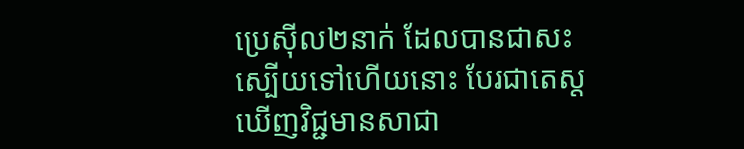ប្រេស៊ីល២នាក់ ដែលបានជាសះស្បើយទៅហើយនោះ បែរជាតេស្តឃើញវិជ្ជមានសាជា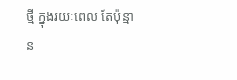ថ្មី ក្នុងរយៈពេល តែប៉ុន្មាន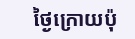ថ្ងៃក្រោយប៉ុ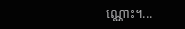ណ្ណោះ។...